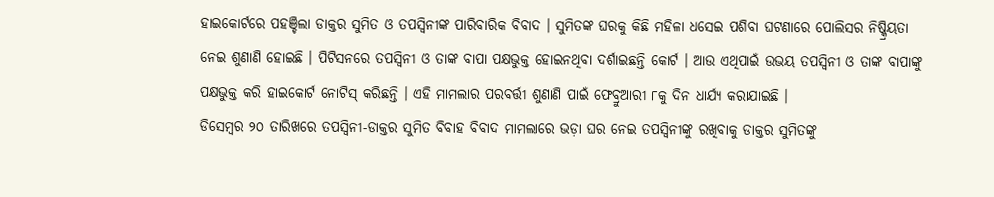ହାଇକୋର୍ଟରେ ପହଞ୍ଚିଲା ଡାକ୍ତର ସୁମିତ ଓ ତପସ୍ୱିନୀଙ୍କ ପାରିବାରିକ ବିବାଦ । ସୁମିତଙ୍କ ଘରକୁ କିଛି ମହିଳା ଧସେଇ ପଶିବା ଘଟଣାରେ ପୋଲିସର ନିଷ୍କ୍ରିୟତା ନେଇ ଶୁଣାଣି ହୋଇଛି । ପିଟିସନରେ ତପସ୍ୱିନୀ ଓ ତାଙ୍କ ବାପା ପକ୍ଷଭୁକ୍ତ ହୋଇନଥିବା ଦର୍ଶାଇଛନ୍ତି କୋର୍ଟ । ଆଉ ଏଥିପାଇଁ ଉଭୟ ତପସ୍ୱିନୀ ଓ ତାଙ୍କ ବାପାଙ୍କୁ ପକ୍ଷଭୁକ୍ତ କରି ହାଇକୋର୍ଟ ନୋଟିସ୍ କରିଛନ୍ତି । ଏହି ମାମଲାର ପରବର୍ତ୍ତୀ ଶୁଣାଣି ପାଇଁ ଫେବ୍ରୁଆରୀ ୮କୁ ଦିନ ଧାର୍ଯ୍ୟ କରାଯାଇଛି ।
ଡିସେମ୍ବର ୨୦ ତାରିଖରେ ତପସ୍ୱିନୀ-ଡାକ୍ତର ସୁମିତ ବିବାହ ବିବାଦ ମାମଲାରେ ଭଡ଼ା ଘର ନେଇ ତପସ୍ୱିନୀଙ୍କୁ ରଖିବାକୁ ଡାକ୍ତର ସୁମିତଙ୍କୁ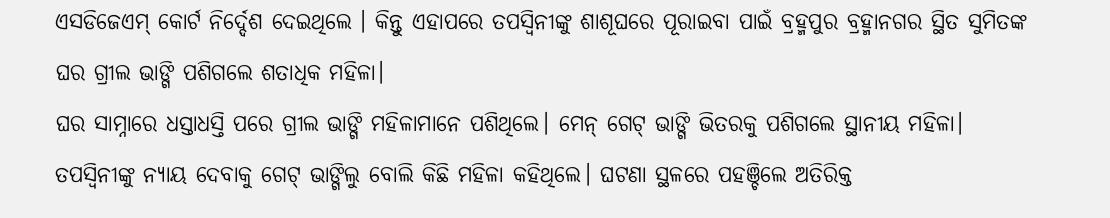ଏସଡିଜେଏମ୍ କୋର୍ଟ ନିର୍ଦ୍ଦେଶ ଦେଇଥିଲେ । କିନ୍ତୁ ଏହାପରେ ତପସ୍ୱିନୀଙ୍କୁ ଶାଶୂଘରେ ପୂରାଇବା ପାଇଁ ବ୍ରହ୍ମପୁର ବ୍ରହ୍ମାନଗର ସ୍ଥିତ ସୁମିତଙ୍କ ଘର ଗ୍ରୀଲ ଭାଙ୍ଗି ପଶିଗଲେ ଶତାଧିକ ମହିଳା।
ଘର ସାମ୍ନାରେ ଧସ୍ତାଧସ୍ତି ପରେ ଗ୍ରୀଲ ଭାଙ୍ଗି ମହିଳାମାନେ ପଶିଥିଲେ। ମେନ୍ ଗେଟ୍ ଭାଙ୍ଗି ଭିତରକୁ ପଶିଗଲେ ସ୍ଥାନୀୟ ମହିଳା। ତପସ୍ୱିନୀଙ୍କୁ ନ୍ୟାୟ ଦେବାକୁ ଗେଟ୍ ଭାଙ୍ଗିଲୁ ବୋଲି କିଛି ମହିଳା କହିଥିଲେ। ଘଟଣା ସ୍ଥଳରେ ପହଞ୍ଚିଲେ ଅତିରିକ୍ତ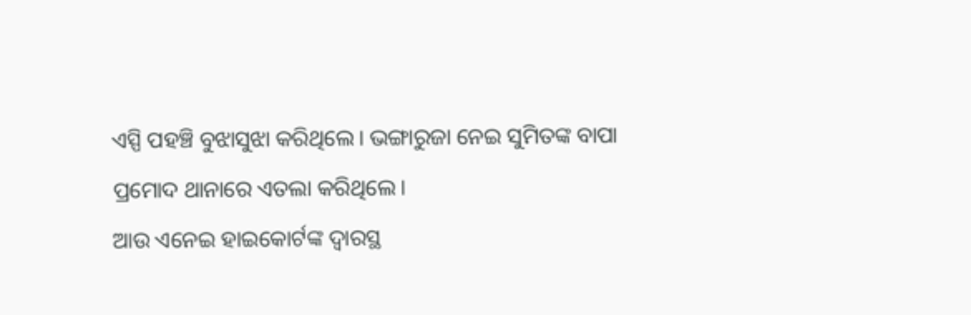ଏସ୍ପି ପହଞ୍ଚି ବୁଝାସୁଝା କରିଥିଲେ। ଭଙ୍ଗାରୁଜା ନେଇ ସୁମିତଙ୍କ ବାପା ପ୍ରମୋଦ ଥାନାରେ ଏତଲା କରିଥିଲେ।
ଆଉ ଏନେଇ ହାଇକୋର୍ଟଙ୍କ ଦ୍ୱାରସ୍ଥ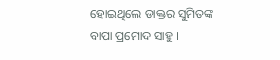ହୋଇଥିଲେ ଡାକ୍ତର ସୁମିତଙ୍କ ବାପା ପ୍ରମୋଦ ସାହୁ ।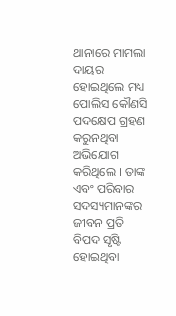ଥାନାରେ ମାମଲା ଦାୟର ହୋଇଥିଲେ ମଧ୍ୟ ପୋଲିସ କୌଣସି ପଦକ୍ଷେପ ଗ୍ରହଣ କରୁନଥିବା ଅଭିଯୋଗ କରିଥିଲେ । ତାଙ୍କ ଏବଂ ପରିବାର ସଦସ୍ୟମାନଙ୍କର ଜୀବନ ପ୍ରତି ବିପଦ ସୃଷ୍ଟି ହୋଇଥିବା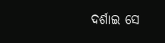ଦର୍ଶାଇ ସେ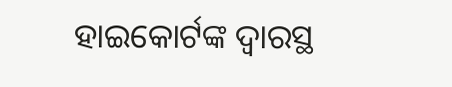ହାଇକୋର୍ଟଙ୍କ ଦ୍ୱାରସ୍ଥ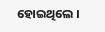ହୋଇଥିଲେ ।